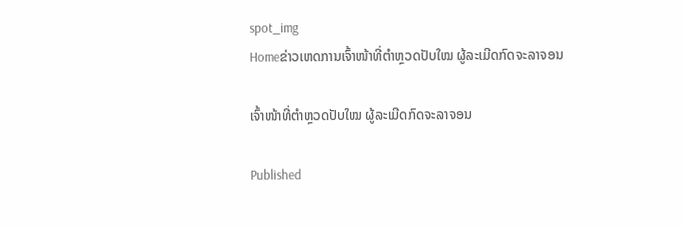spot_img
Homeຂ່າວເຫດການເຈົ້າໜ້າທີ່ຕຳຫຼວດປັບໃໝ ຜູ້ລະເມີດກົດຈະລາຈອນ

ເຈົ້າໜ້າທີ່ຕຳຫຼວດປັບໃໝ ຜູ້ລະເມີດກົດຈະລາຈອນ

Published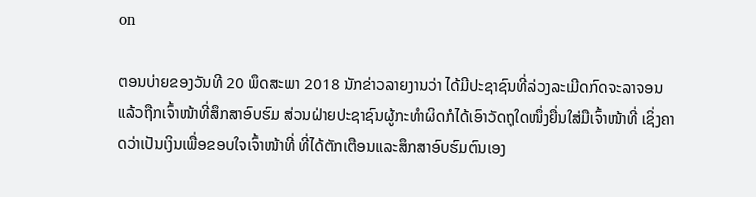on

ຕອນບ່າຍຂອງວັນທີ 20 ພຶດສະພາ 2018 ນັກຂ່າວລາຍງານວ່າ ໄດ້ມີປະຊາຊົນທີ່ລ່ວງລະເມີດກົດຈະລາຈອນ ແລ້ວຖືກເຈົ້າໜ້າທີ່ສຶກສາອົບຮົມ ສ່ວນຝ່າຍປະຊາຊົນຜູ້ກະທຳຜິດກໍໄດ້ເອົາວັດຖຸໃດໜຶ່ງຍື່ນໃສ່ມືເຈົ້າໜ້າທີ່ ເຊິ່ງຄາດວ່າເປັນເງິນເພື່ອຂອບໃຈເຈົ້າໜ້າທີ່ ທີ່ໄດ້ຕັກເຕືອນແລະສຶກສາອົບຮົມຕົນເອງ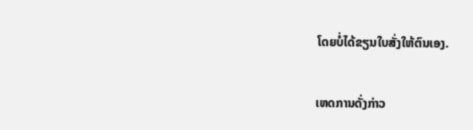ໂດຍບໍ່ໄດ້ຂຽນໃບສັ່ງໃຫ້ຕົນເອງ.

ເຫດການດັ່ງກ່າວ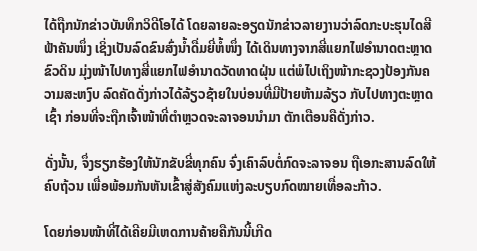ໄດ້ຖືກນັກຂ່າວບັນທຶກວິດີໂອໄດ້ ໂດຍລາຍລະອຽດນັກຂ່າວລາຍງານວ່າລົດກະບະຮຸນໄດສີຟ້າຄັນໜຶ່ງ ເຊິ່ງເປັນລົດຂົນສົ່ງນໍ້າດື່ມຍີ່ຫໍ້ໜຶ່ງ ໄດ້ເດິນທາງຈາກສີ່ແຍກໄຟອຳນາດຕະຫຼາດຂົວດິນ ມຸ່ງໜ້າໄປທາງສີ່ແຍກໄຟອຳນາດວັດທາດຝຸ່ນ ແຕ່ພໍໄປເຖິງໜ້າກະຊວງປ້ອງກັນຄວາມສະຫງົບ ລົດຄັດດັ່ງກ່າວໄດ້ລ້ຽວຊ້າຍໃນບ່ອນທີ່ມີປ້າຍຫ້າມລ້ຽວ ກັບໄປທາງຕະຫຼາດເຊົ້າ ກ່ອນທີ່ຈະຖືກເຈົ້າໜ້າທີ່ຕຳຫຼວດຈະລາຈອນນຳມາ ຕັກເຕືອນຄືດັ່ງກ່າວ.

ດັ່ງນັ້ນ, ຈຶ່ງຮຽກຮ້ອງໃຫ້ນັກຂັບຂີ່ທຸກຄົນ ຈົ່ງເຄົາລົບຕໍ່ກົດຈະລາຈອນ ຖືເອກະສານລົດໃຫ້ຄົບຖ້ວນ ເພື່ອພ້ອມກັນຫັນເຂົ້າສູ່ສັງຄົມແຫ່ງລະບຽບກົດໝາຍເທື່ອລະກ້າວ.

ໂດຍກ່ອນໜ້າທີ່ໄດ້ເຄີຍມີເຫດການຄ້າຍຄືກັນນີ້ເກີດ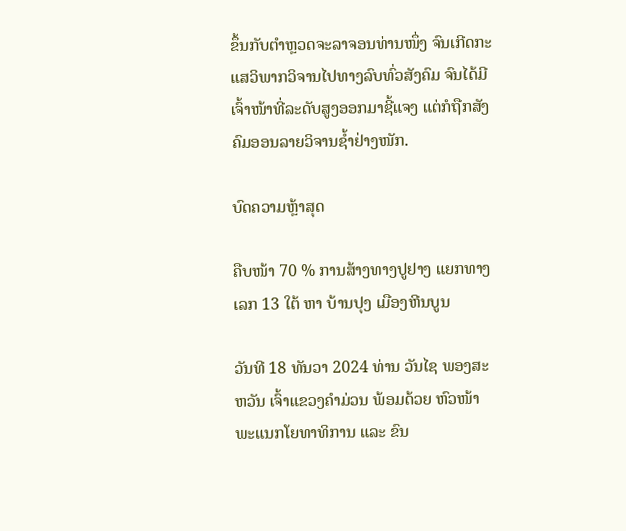ຂຶ້ນກັບຕຳຫຼວດຈະລາຈອນທ່ານໜຶ່ງ ຈົນເກີດກະແສວິພາກວິຈານໄປທາງລົບທົ່ວສັງຄົມ ຈົນໄດ້ມີເຈົ້າໜ້າທີ່ລະດັບສູງອອກມາຊີ້ແຈງ ແຕ່ກໍຖືກສັງຄົມອອນລາຍວິຈານຊໍ້າຢ່າງໜັກ.

ບົດຄວາມຫຼ້າສຸດ

ຄືບໜ້າ 70 % ການສ້າງທາງປູຢາງ ແຍກທາງເລກ 13 ໃຕ້ ຫາ ບ້ານປຸງ ເມືອງຫີນບູນ

ວັນທີ 18 ທັນວາ 2024 ທ່ານ ວັນໄຊ ພອງສະຫວັນ ເຈົ້າແຂວງຄຳມ່ວນ ພ້ອມດ້ວຍ ຫົວໜ້າພະແນກໂຍທາທິການ ແລະ ຂົນ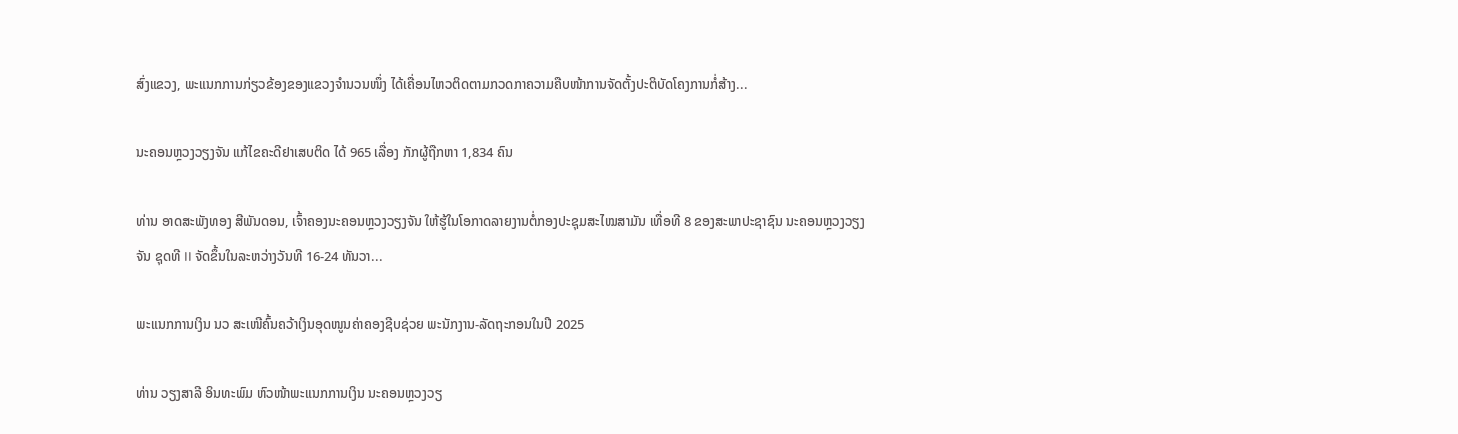ສົ່ງແຂວງ, ພະແນກການກ່ຽວຂ້ອງຂອງແຂວງຈໍານວນໜຶ່ງ ໄດ້ເຄື່ອນໄຫວຕິດຕາມກວດກາຄວາມຄືບໜ້າການຈັດຕັ້ງປະຕິບັດໂຄງການກໍ່ສ້າງ...

ນະຄອນຫຼວງວຽງຈັນ ແກ້ໄຂຄະດີຢາເສບຕິດ ໄດ້ 965 ເລື່ອງ ກັກຜູ້ຖືກຫາ 1,834 ຄົນ

ທ່ານ ອາດສະພັງທອງ ສີພັນດອນ, ເຈົ້າຄອງນະຄອນຫຼວງວຽງຈັນ ໃຫ້ຮູ້ໃນໂອກາດລາຍງານຕໍ່ກອງປະຊຸມສະໄໝສາມັນ ເທື່ອທີ 8 ຂອງສະພາປະຊາຊົນ ນະຄອນຫຼວງວຽງຈັນ ຊຸດທີ II ຈັດຂຶ້ນໃນລະຫວ່າງວັນທີ 16-24 ທັນວາ...

ພະແນກການເງິນ ນວ ສະເໜີຄົ້ນຄວ້າເງິນອຸດໜູນຄ່າຄອງຊີບຊ່ວຍ ພະນັກງານ-ລັດຖະກອນໃນປີ 2025

ທ່ານ ວຽງສາລີ ອິນທະພົມ ຫົວໜ້າພະແນກການເງິນ ນະຄອນຫຼວງວຽ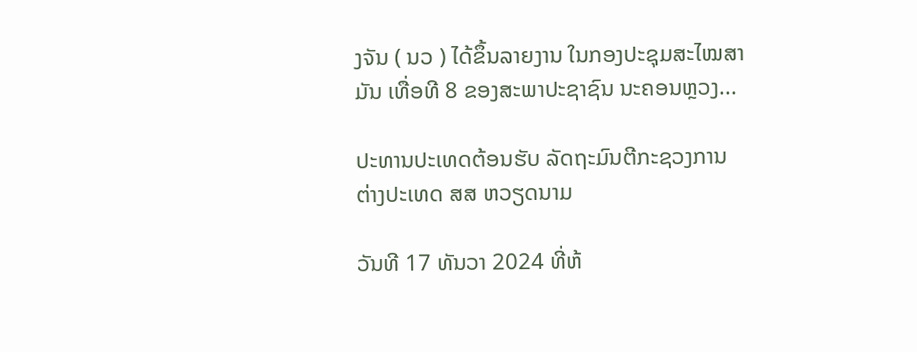ງຈັນ ( ນວ ) ໄດ້ຂຶ້ນລາຍງານ ໃນກອງປະຊຸມສະໄໝສາມັນ ເທື່ອທີ 8 ຂອງສະພາປະຊາຊົນ ນະຄອນຫຼວງ...

ປະທານປະເທດຕ້ອນຮັບ ລັດຖະມົນຕີກະຊວງການຕ່າງປະເທດ ສສ ຫວຽດນາມ

ວັນທີ 17 ທັນວາ 2024 ທີ່ຫ້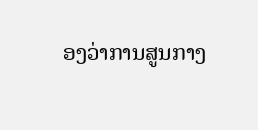ອງວ່າການສູນກາງ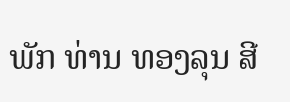ພັກ ທ່ານ ທອງລຸນ ສີ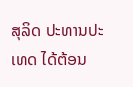ສຸລິດ ປະທານປະເທດ ໄດ້ຕ້ອນ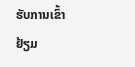ຮັບການເຂົ້າຢ້ຽມ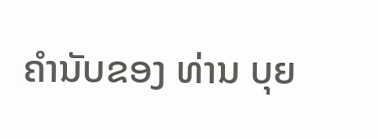ຄຳນັບຂອງ ທ່ານ ບຸຍ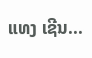ແທງ ເຊີນ...